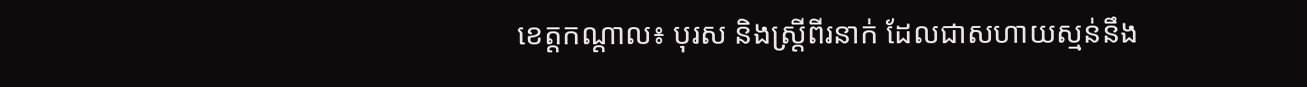ខេត្តកណ្តាល៖ បុរស និងស្រ្តីពីរនាក់ ដែលជាសហាយស្មន់នឹង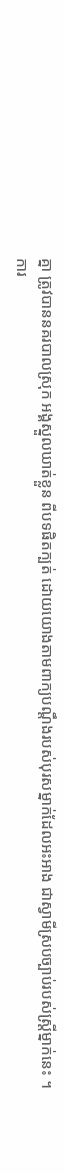គ្នា ត្រូវបាននគរបាលស្រុក អង្គស្នួលឃាត់ខ្លួន ពីបទផិតក្បត់ ដោយយោងតាមពាក្យបណ្តឹងរបស់បុរសម្នាក់ដែលអះអាង ជាស្វាមីស្របច្បាប់របស់ស្រី្តម្នាក់នេះ ។
ការ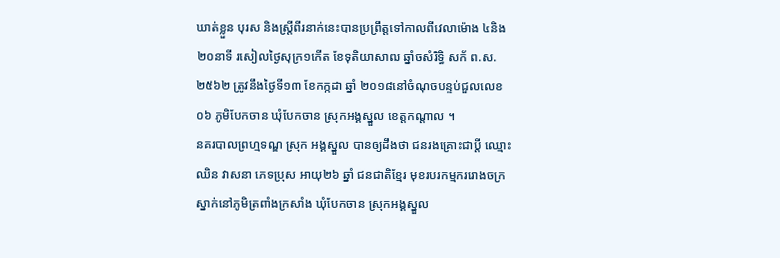ឃាត់ខ្លួន បុរស និងស្ត្រីពីរនាក់នេះបានប្រព្រឹត្តទៅកាលពីវេលាម៉ោង ៤និង២០នាទី រសៀលថ្ងៃសុក្រ១កើត ខែទុតិយាសាឍ ឆ្នាំចសំរិទ្ធិ សក័ ព.ស. ២៥៦២ ត្រូវនឹងថ្ងៃទី១៣ ខែកក្កដា ឆ្នាំ ២០១៨នៅចំណុចបន្ទប់ជួលលេខ០៦ ភូមិបែកចាន ឃុំបែកចាន ស្រុកអង្គស្នួល ខេត្តកណ្តាល ។
នគរបាលព្រហ្មទណ្ឌ ស្រុក អង្គស្នួល បានឲ្យដឹងថា ជនរងគ្រោះជាប្តី ឈ្មោះ ឈិន វាសនា ភេទប្រុស អាយុ២៦ ឆ្នាំ ជនជាតិខ្មែរ មុខរបរកម្មកររោងចក្រស្នាក់នៅភូមិត្រពាំងក្រសាំង ឃុំបែកចាន ស្រុកអង្គស្នួល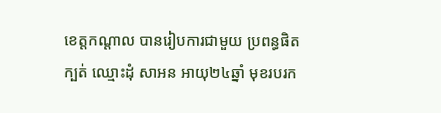ខេត្តកណ្តាល បានរៀបការជាមួយ ប្រពន្ធផិតក្បត់ ឈ្មោះដុំ សាអន អាយុ២៤ឆ្នាំ មុខរបរក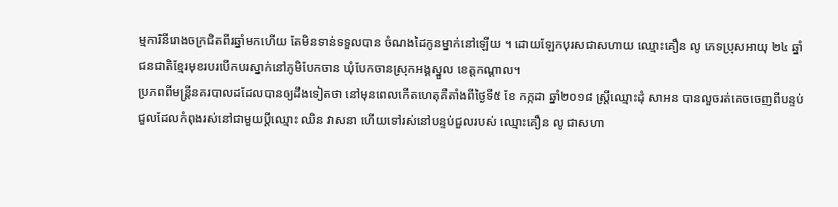ម្មការិនីរោងចក្រជិតពីរឆ្នាំមកហើយ តែមិនទាន់ទទួលបាន ចំណងដៃកូនម្នាក់នៅឡើយ ។ ដោយឡែកបុរសជាសហាយ ឈ្មោះគឿន លូ ភេទប្រុសអាយុ ២៤ ឆ្នាំជនជាតិខ្មែរមុខរបរបើកបរស្នាក់នៅភូមិបែកចាន ឃុំបែកចានស្រុកអង្គស្នួល ខេត្តកណ្តាល។
ប្រភពពីមន្ត្រីនគរបាលដដែលបានឲ្យដឹងទៀតថា នៅមុនពេលកើតហេតុគឺតាំងពីថ្ងៃទី៥ ខែ កក្កដា ឆ្នាំ២០១៨ ស្រ្តីឈ្មោះដុំ សាអន បានលួចរត់គេចចេញពីបន្ទប់ជួលដែលកំពុងរស់នៅជាមួយប្តីឈ្មោះ ឈិន វាសនា ហើយទៅរស់នៅបន្ទប់ជួលរបស់ ឈ្មោះគឿន លូ ជាសហា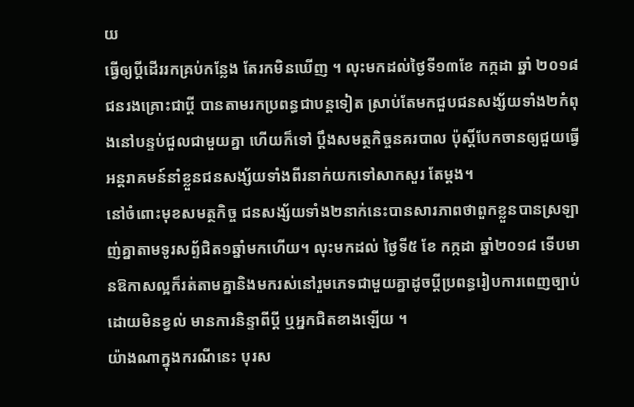យ
ធ្វើឲ្យប្តីដើររកគ្រប់កន្លែង តែរកមិនឃើញ ។ លុះមកដល់ថ្ងៃទី១៣ខែ កក្កដា ឆ្នាំ ២០១៨ជនរងគ្រោះជាប្តី បានតាមរកប្រពន្ធជាបន្តទៀត ស្រាប់តែមកជួបជនសង្ស័យទាំង២កំពុងនៅបន្ទប់ជួលជាមួយគ្នា ហើយក៏ទៅ ប្តឹងសមត្ថកិច្ចនគរបាល ប៉ុស្តិ៍បែកចានឲ្យជួយធ្វើអន្តរាគមន៍នាំខ្លួនជនសង្ស័យទាំងពីរនាក់យកទៅសាកសួរ តែម្តង។
នៅចំពោះមុខសមត្ថកិច្ច ជនសង្ស័យទាំង២នាក់នេះបានសារភាពថាពួកខ្លួនបានស្រឡាញ់គ្នាតាមទូរសព័្ទជិត១ឆ្នាំមកហើយ។ លុះមកដល់ ថ្ងៃទី៥ ខែ កក្កដា ឆ្នាំ២០១៨ ទើបមានឱកាសល្អក៏រត់តាមគ្នានិងមករស់នៅរួមភេទជាមួយគ្នាដូចប្តីប្រពន្ធរៀបការពេញច្បាប់ ដោយមិនខ្វល់ មានការនិន្ទាពីប្តី ឬអ្នកជិតខាងឡើយ ។
យ៉ាងណាក្នុងករណីនេះ បុរស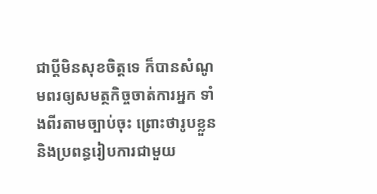ជាប្តីមិនសុខចិត្តទេ ក៏បានសំណូមពរឲ្យសមត្ថកិច្ចចាត់ការអ្នក ទាំងពីរតាមច្បាប់ចុះ ព្រោះថារូបខ្លួននិងប្រពន្ធរៀបការជាមួយ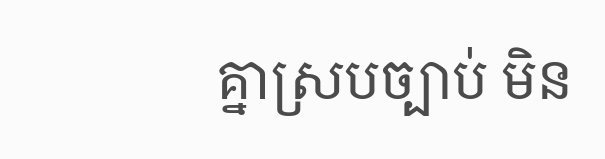គ្នាស្របច្បាប់ មិន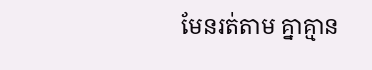មែនរត់តាម គ្នាគ្មាន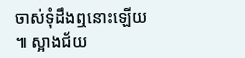ចាស់ទុំដឹងឮនោះឡើយ ៕ ស្អាងជ័យ